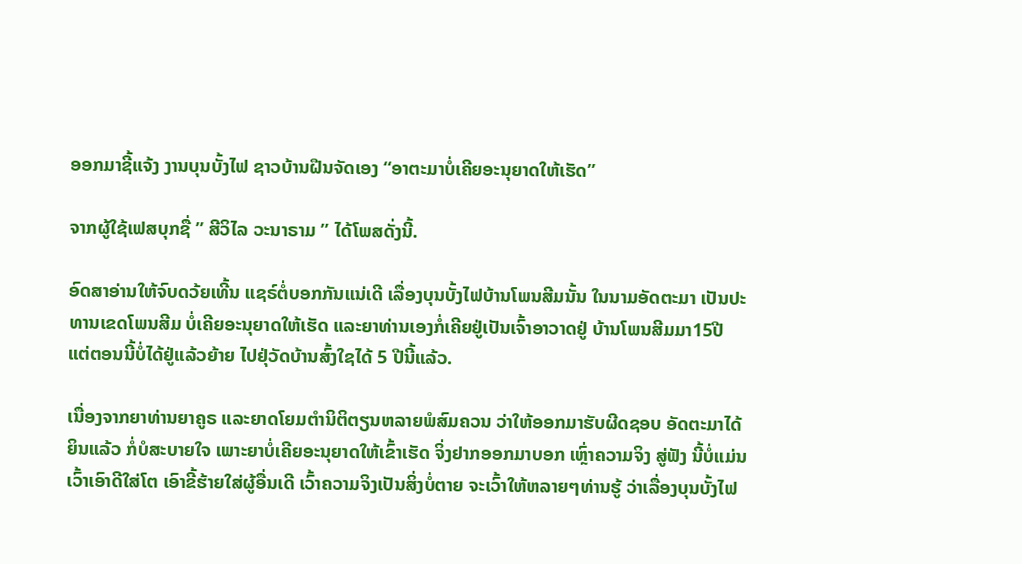ອອກມາຊີ້ແຈ້ງ ງານບຸນບັ້ງໄຟ ຊາວບ້ານຝືນຈັດເອງ “ອາຕະມາບໍ່ເຄີຍອະນຸຍາດໃຫ້ເຮັດ”

ຈາກຜູ້ໃຊ້ເຟສບຸກຊື່ ” ສີວິໄລ ວະນາຣາມ ” ໄດ້ໂພສດັ່ງນີ້.

ອົດສາອ່ານໃຫ້ຈົບດວ້ຍເທີ້ນ ແຊຣ໌ຕໍ່ບອກກັນແນ່ເດີ ເລື່ອງບຸນບັ້ງໄຟບ້ານໂພນສີມນັ້ນ ໃນນາມອັດຕະມາ ເປັນປະທານເຂດໂພນສີມ ບໍ່ເຄີຍອະນຸຍາດໃຫ້ເຮັດ ແລະຍາທ່ານເອງກໍ່ເຄີຍຢູ່ເປັນເຈົ້າອາວາດຢູ່ ບ້ານໂພນສີມມາ15ປີ ແຕ່ຕອນນີ້ບໍ່ໄດ້ຢູ່ແລ້ວຍ້າຍ ໄປຢຸ່ວັດບ້ານສົ້ງໃຊໄດ້ 5 ປີນີ້ແລ້ວ.

ເນື່ອງຈາກຍາທ່ານຍາຄູຣ ແລະຍາດໂຍມຕຳນິຕິຕຽນຫລາຍພໍສົມຄວນ ວ່າໃຫ້ອອກມາຮັບຜີດຊອບ ອັດຕະມາໄດ້ຍິນແລ້ວ ກໍ່ບໍສະບາຍໃຈ ເພາະຍາບໍ່ເຄີຍອະນຸຍາດໃຫ້ເຂົ້າເຮັດ ຈິ່ງຢາກອອກມາບອກ ເຫຼົ່າຄວາມຈິງ ສູ່ຟັງ ນີ້ບໍ່ແມ່ນ ເວົ້າເອົາດີໃສ່ໂຕ ເອົາຂີ້ຮ້າຍໃສ່ຜູ້ອື່ນເດີ ເວົ້າຄວາມຈິງເປັນສິ່ງບໍ່ຕາຍ ຈະເວົ້າໃຫ້ຫລາຍໆທ່ານຮູ້ ວ່າເລື່ອງບຸນບັ້ງໄຟ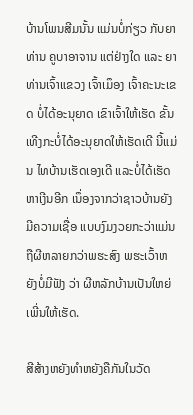ບ້ານໂພນສີມນັ້ນ ແມ່ນບໍ່ກ່ຽວ ກັບຍາທ່ານ ຄູບາອາຈານ ແຕ່ຢ່າງໃດ ແລະ ຍາທ່ານເຈົ້າແຂວງ ເຈົ້າເມຶອງ ເຈົ້າຄະນະເຂດ ບໍ່ໄດ້ອະນຸຍາດ ເຂົາເຈົ້າໃຫ້ເຮັດ ຂັ້ນເທີງກະບໍ່ໄດ້ອະນຸຍາດໃຫ້ເຮັດເດີ ນີ້ແມ່ນ ໄທບ້ານເຮັດເອງເດີ ແລະບໍ່ໄດ້ເຮັດຫາເງີນອີກ ເນຶ່ອງຈາກວ່າຊາວບ້ານຍັງມີຄວາມເຊື່ອ ແບບງົມງວຍກະວ່າແມ່ນ ຖືຜີຫລາຍກວ່າພຮະສົງ ພຮະເວົ້າຫຍັງບໍ່ມີຟັງ ວ່າ ຜີຫລັກບ້ານເປັນໃຫຍ່ ເພີ່ນໃຫ້ເຮັດ.

ສີສ້າງຫຍັງທຳຫຍັງຄືກັນໃນວັດ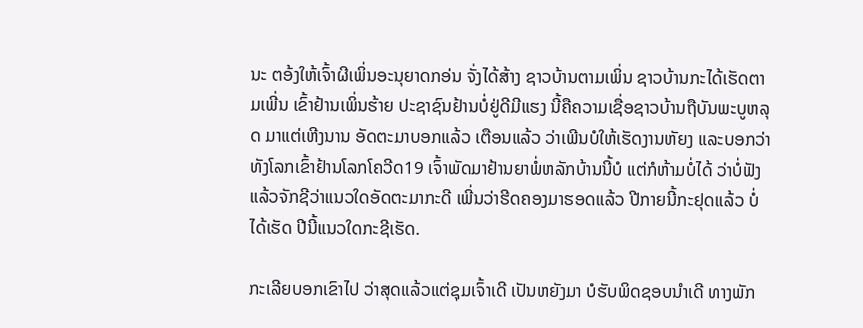ນະ ຕອ້ງໃຫ້ເຈົ້າຜີເພິ່ນອະນຸຍາດກອ່ນ ຈັ່ງໄດ້ສ້າງ ຊາວບ້ານຕາມເພິ່ນ ຊາວບ້ານກະໄດ້ເຮັດຕາມເພີ່ນ ເຂົ້າຢ້ານເພິ່ນຮ້າຍ ປະຊາຊົນຢ້ານບໍ່ຢູ່ດີມີແຮງ ນີ້ຄືຄວາມເຊື່ອຊາວບ້ານຖືບັນພະບູຫລຸດ ມາແຕ່ເຫີງນານ ອັດຕະມາບອກແລ້ວ ເຕືອນແລ້ວ ວ່າເພີນບໍໃຫ້ເຮັດງານຫັຍງ ແລະບອກວ່າທັງໂລກເຂົ້າຢ້ານໂລກໂຄວີດ19 ເຈົ້າພັດມາຢ້ານຍາພໍ່ຫລັກບ້ານນີ້ບໍ ແຕ່ກໍຫ້າມບໍ່ໄດ້ ວ່າບໍ່ຟັງ ແລ້ວຈັກຊີວ່າແນວໃດອັດຕະມາກະດີ ເພີ່ນວ່າຮີດຄອງມາຮອດແລ້ວ ປີກາຍນີ້ກະຢຸດແລ້ວ ບໍ່ໄດ້ເຮັດ ປີນີ້ແນວໃດກະຊີເຮັດ.

ກະເລີຍບອກເຂົາໄປ ວ່າສຸດແລ້ວແຕ່ຊຸມເຈົ້າເດີ ເປັນຫຍັງມາ ບໍຮັບພິດຊອບນຳເດີ ທາງພັກ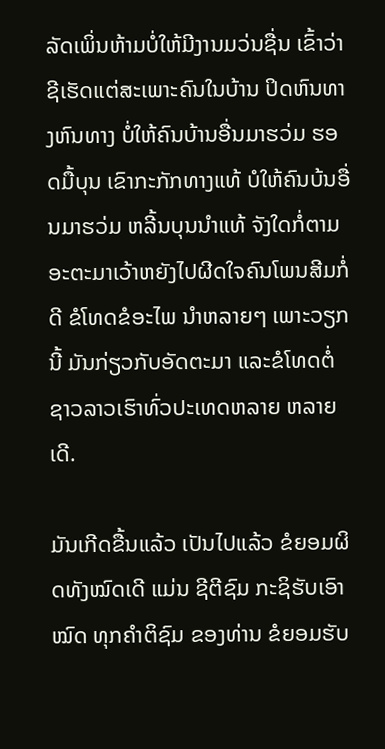ລັດເພິ່ນຫ້າມບໍ່ໃຫ້ມີງານມວ່ນຊື່ນ ເຂົ້າວ່າຊີເຮັດແຕ່ສະເພາະຄົນໃນບ້ານ ປິດຫົນທາງຫົນທາງ ບໍ່ໃຫ້ຄົນບ້ານອື່ນມາຮວ່ມ ຮອດມື້ບຸນ ເຂົາກະກັກທາງແທ້ ບໍໃຫ້ຄົນບ້ນອື່ນມາຮວ່ມ ຫລີ້ນບຸນນຳແທ້ ຈັງໃດກໍ່ຕາມ ອະຕະມາເວ້າຫຍັງໄປຜີດໃຈຄົນໂພນສີມກໍ່ດີ ຂໍໂທດຂໍອະໄພ ນຳຫລາຍໆ ເພາະວຽກນີ້ ມັນກ່ຽວກັບອັດຕະມາ ແລະຂໍໂທດຕໍ່ຊາວລາວເຮົາທົ່ວປະເທດຫລາຍ ຫລາຍເດີ.

ມັນເກີດຂື້ນແລ້ວ ເປັນໄປແລ້ວ ຂໍຍອມຜິດທັງໝົດເດີ ແມ່ນ ຊີຕີຊົມ ກະຊິຮັບເອົາໝົດ ທຸກຄຳຕິຊົມ ຂອງທ່ານ ຂໍຍອມຮັບ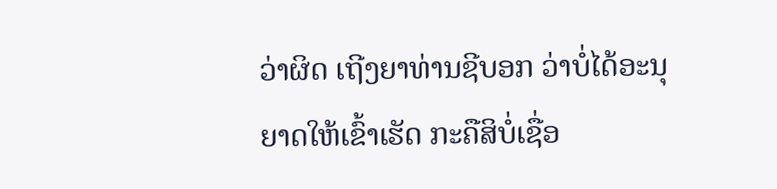ວ່າຜິດ ເຖີງຍາທ່ານຊີບອກ ວ່າບໍ່ໄດ້ອະນຸຍາດໃຫ້ເຂົ້າເຮັດ ກະຄືສິບໍ່ເຊື່ອ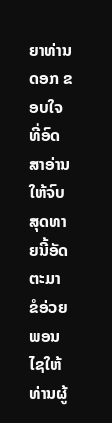ຍາທ່ານດອກ ຂອບໃຈ ທີ່ອົດສາອ່ານໃຫ້ຈົບ ສຸດທາຍນີ້ອັດຕະມາ ຂໍອ່ວຍພອນໄຊໃຫ້ທ່ານຜູ້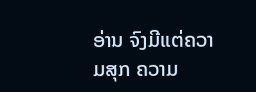ອ່ານ ຈົງມີແຕ່ຄວາມສຸກ ຄວາມ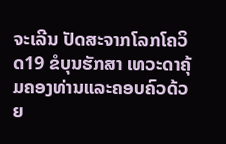ຈະເລີນ ປັດສະຈາກໂລກໂຄວິດ19 ຂໍບຸນຮັກສາ ເທວະດາຄຸ້ມຄອງທ່ານແລະຄອບຄົວດ້ວຍ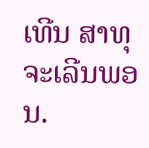ເທີນ ສາທຸ ຈະເລີນພອນ.